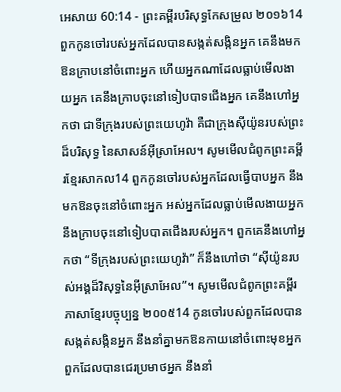អេសាយ 60:14 - ព្រះគម្ពីរបរិសុទ្ធកែសម្រួល ២០១៦14 ពួកកូនចៅរបស់អ្នកដែលបានសង្កត់សង្កិនអ្នក គេនឹងមកឱនក្រាបនៅចំពោះអ្នក ហើយអ្នកណាដែលធ្លាប់មើលងាយអ្នក គេនឹងក្រាបចុះនៅទៀបបាទជើងអ្នក គេនឹងហៅអ្នកថា ជាទីក្រុងរបស់ព្រះយេហូវ៉ា គឺជាក្រុងស៊ីយ៉ូនរបស់ព្រះដ៏បរិសុទ្ធ នៃសាសន៍អ៊ីស្រាអែល។ សូមមើលជំពូកព្រះគម្ពីរខ្មែរសាកល14 ពួកកូនចៅរបស់អ្នកដែលធ្វើបាបអ្នក នឹងមកឱនចុះនៅចំពោះអ្នក អស់អ្នកដែលធ្លាប់មើលងាយអ្នក នឹងក្រាបចុះនៅទៀបបាតជើងរបស់អ្នក។ ពួកគេនឹងហៅអ្នកថា “ទីក្រុងរបស់ព្រះយេហូវ៉ា” ក៏នឹងហៅថា “ស៊ីយ៉ូនរបស់អង្គដ៏វិសុទ្ធនៃអ៊ីស្រាអែល”។ សូមមើលជំពូកព្រះគម្ពីរភាសាខ្មែរបច្ចុប្បន្ន ២០០៥14 កូនចៅរបស់ពួកដែលបានសង្កត់សង្កិនអ្នក នឹងនាំគ្នាមកឱនកាយនៅចំពោះមុខអ្នក ពួកដែលបានជេរប្រមាថអ្នក នឹងនាំ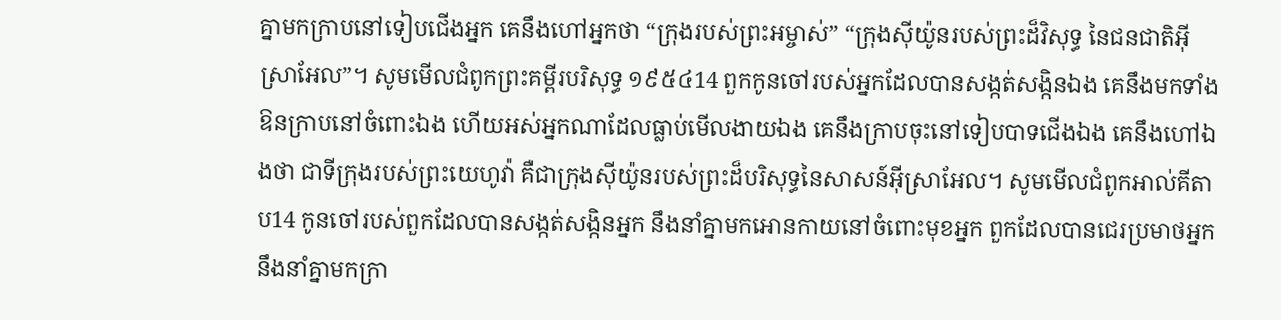គ្នាមកក្រាបនៅទៀបជើងអ្នក គេនឹងហៅអ្នកថា “ក្រុងរបស់ព្រះអម្ចាស់” “ក្រុងស៊ីយ៉ូនរបស់ព្រះដ៏វិសុទ្ធ នៃជនជាតិអ៊ីស្រាអែល”។ សូមមើលជំពូកព្រះគម្ពីរបរិសុទ្ធ ១៩៥៤14 ពួកកូនចៅរបស់អ្នកដែលបានសង្កត់សង្កិនឯង គេនឹងមកទាំងឱនក្រាបនៅចំពោះឯង ហើយអស់អ្នកណាដែលធ្លាប់មើលងាយឯង គេនឹងក្រាបចុះនៅទៀបបាទជើងឯង គេនឹងហៅឯងថា ជាទីក្រុងរបស់ព្រះយេហូវ៉ា គឺជាក្រុងស៊ីយ៉ូនរបស់ព្រះដ៏បរិសុទ្ធនៃសាសន៍អ៊ីស្រាអែល។ សូមមើលជំពូកអាល់គីតាប14 កូនចៅរបស់ពួកដែលបានសង្កត់សង្កិនអ្នក នឹងនាំគ្នាមកអោនកាយនៅចំពោះមុខអ្នក ពួកដែលបានជេរប្រមាថអ្នក នឹងនាំគ្នាមកក្រា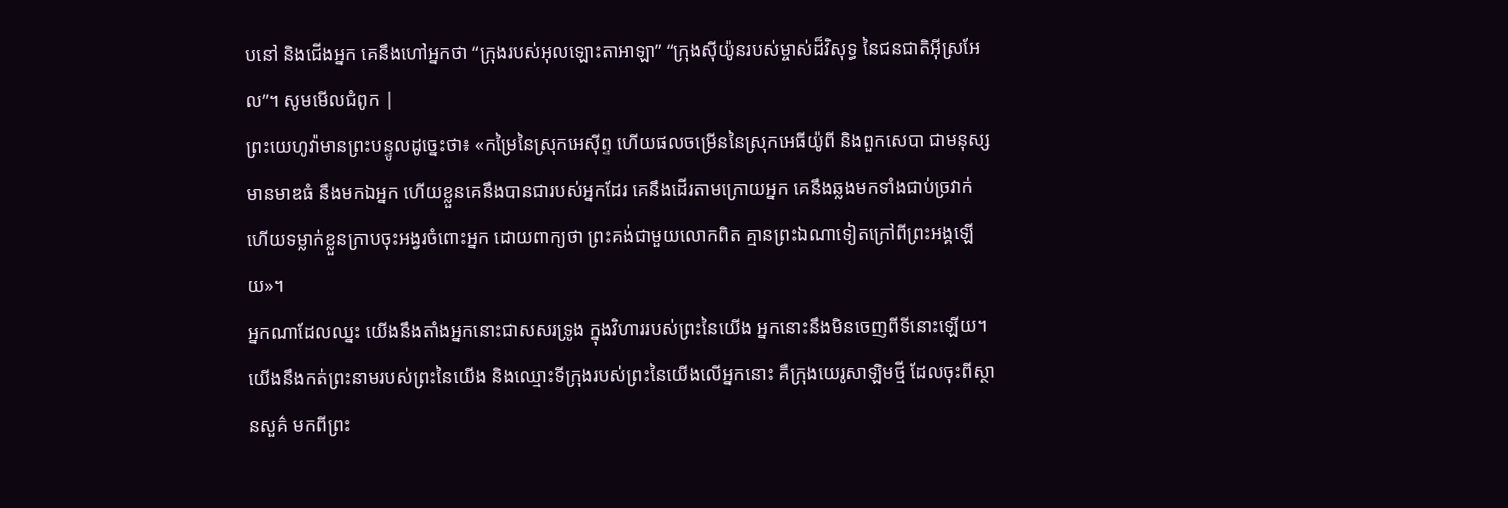បនៅ និងជើងអ្នក គេនឹងហៅអ្នកថា “ក្រុងរបស់អុលឡោះតាអាឡា” “ក្រុងស៊ីយ៉ូនរបស់ម្ចាស់ដ៏វិសុទ្ធ នៃជនជាតិអ៊ីស្រអែល”។ សូមមើលជំពូក |
ព្រះយេហូវ៉ាមានព្រះបន្ទូលដូច្នេះថា៖ «កម្រៃនៃស្រុកអេស៊ីព្ទ ហើយផលចម្រើននៃស្រុកអេធីយ៉ូពី និងពួកសេបា ជាមនុស្សមានមាឌធំ នឹងមកឯអ្នក ហើយខ្លួនគេនឹងបានជារបស់អ្នកដែរ គេនឹងដើរតាមក្រោយអ្នក គេនឹងឆ្លងមកទាំងជាប់ច្រវាក់ ហើយទម្លាក់ខ្លួនក្រាបចុះអង្វរចំពោះអ្នក ដោយពាក្យថា ព្រះគង់ជាមួយលោកពិត គ្មានព្រះឯណាទៀតក្រៅពីព្រះអង្គឡើយ»។
អ្នកណាដែលឈ្នះ យើងនឹងតាំងអ្នកនោះជាសសរទ្រូង ក្នុងវិហាររបស់ព្រះនៃយើង អ្នកនោះនឹងមិនចេញពីទីនោះឡើយ។ យើងនឹងកត់ព្រះនាមរបស់ព្រះនៃយើង និងឈ្មោះទីក្រុងរបស់ព្រះនៃយើងលើអ្នកនោះ គឺក្រុងយេរូសាឡិមថ្មី ដែលចុះពីស្ថានសួគ៌ មកពីព្រះ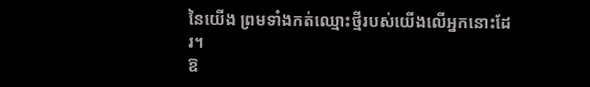នៃយើង ព្រមទាំងកត់ឈ្មោះថ្មីរបស់យើងលើអ្នកនោះដែរ។
ឱ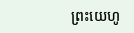ព្រះយេហូ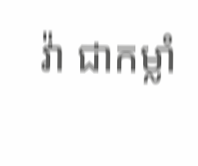វ៉ា ជាកម្លាំ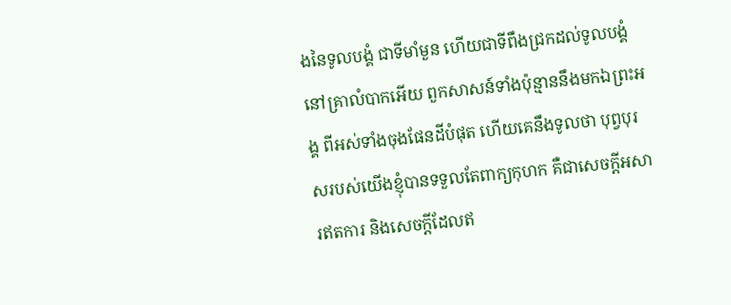ងនៃទូលបង្គំ ជាទីមាំមួន ហើយជាទីពឹងជ្រកដល់ទូលបង្គំ នៅគ្រាលំបាកអើយ ពួកសាសន៍ទាំងប៉ុន្មាននឹងមកឯព្រះអង្គ ពីអស់ទាំងចុងផែនដីបំផុត ហើយគេនឹងទូលថា បុព្វបុរសរបស់យើងខ្ញុំបានទទួលតែពាក្យកុហក គឺជាសេចក្ដីអសារឥតការ និងសេចក្ដីដែលឥ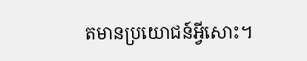តមានប្រយោជន៍អ្វីសោះ។